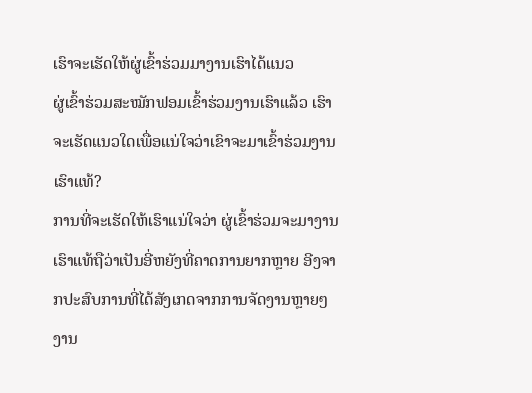ເຮົາຈະເຮັດໃຫ້ຜູ່ເຂົ້າຮ່ວມມາງານເຮົາໄດ້ແນວ
ຜູ່ເຂົ້າຮ່ວມສະໝັກຟອມເຂົ້າຮ່ວມງານເຮົາແລ້ວ ເຮົາຈະເຮັດແນວໃດເພື່ອແນ່ໃຈວ່າເຂົາຈະມາເຂົ້າຮ່ວມງານເຮົາແທ້?
ການທີ່ຈະເຮັດໃຫ້ເຮົາແນ່ໃຈວ່າ ຜູ່ເຂົ້າຮ່ວມຈະມາງານເຮົາແທ້ຖືວ່າເປັນອີ່ຫຍັງທີ່ຄາດການຍາກຫຼາຍ ອີງຈາກປະສົບການທີ່ໄດ້ສັງເກດຈາກການຈັດງານຫຼາຍໆງານ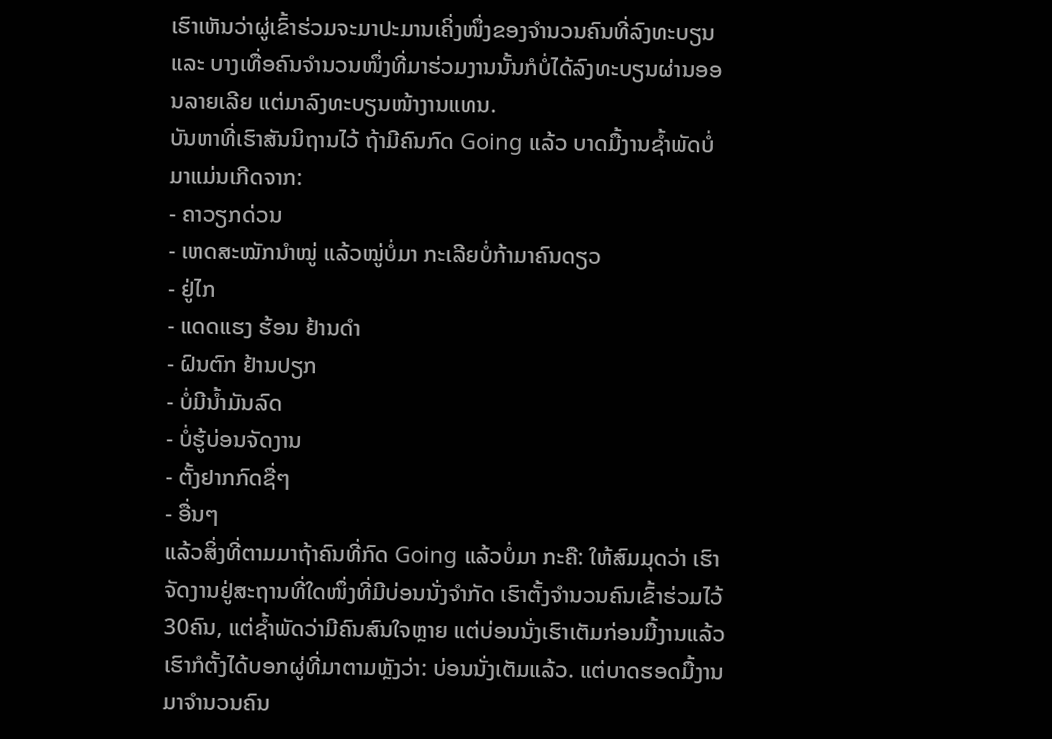ເຮົາເຫັນວ່າຜູ່ເຂົ້າຮ່ວມຈະມາປະມານເຄິ່ງໜຶ່ງຂອງຈຳນວນຄົນທີ່ລົງທະບຽນ ແລະ ບາງເທື່ອຄົນຈຳນວນໜຶ່ງທີ່ມາຮ່ວມງານນັ້ນກໍບໍ່ໄດ້ລົງທະບຽນຜ່ານອອນລາຍເລີຍ ແຕ່ມາລົງທະບຽນໜ້າງານແທນ.
ບັນຫາທີ່ເຮົາສັນນິຖານໄວ້ ຖ້າມີຄົນກົດ Going ແລ້ວ ບາດມື້ງານຊ້ຳພັດບໍ່ມາແມ່ນເກີດຈາກ:
- ຄາວຽກດ່ວນ
- ເຫດສະໝັກນຳໝູ່ ແລ້ວໝູ່ບໍ່ມາ ກະເລີຍບໍ່ກ້າມາຄົນດຽວ
- ຢູ່ໄກ
- ແດດແຮງ ຮ້ອນ ຢ້ານດຳ
- ຝົນຕົກ ຢ້ານປຽກ
- ບໍ່ມີນ້ຳມັນລົດ
- ບໍ່ຮູ້ບ່ອນຈັດງານ
- ຕັ້ງຢາກກົດຊື່ໆ
- ອື່ນໆ
ແລ້ວສິ່ງທີ່ຕາມມາຖ້າຄົນທີ່ກົດ Going ແລ້ວບໍ່ມາ ກະຄື: ໃຫ້ສົມມຸດວ່າ ເຮົາຈັດງານຢູ່ສະຖານທີ່ໃດໜຶ່ງທີ່ມີບ່ອນນັ່ງຈຳກັດ ເຮົາຕັ້ງຈຳນວນຄົນເຂົ້າຮ່ວມໄວ້ 30ຄົນ, ແຕ່ຊ້ຳພັດວ່າມີຄົນສົນໃຈຫຼາຍ ແຕ່ບ່ອນນັ່ງເຮົາເຕັມກ່ອນມື້ງານແລ້ວ ເຮົາກໍຕັ້ງໄດ້ບອກຜູ່ທີ່ມາຕາມຫຼັງວ່າ: ບ່ອນນັ່ງເຕັມແລ້ວ. ແຕ່ບາດຮອດມື້ງານມາຈຳນວນຄົນ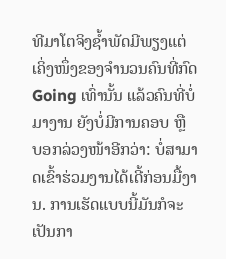ທີມາໂຕຈິງຊ້ຳພັດມີພຽງແຕ່ເຄິ່ງໜຶ່ງຂອງຈຳນວນຄົນທີ່ກົດ Going ເທົ່ານັ້ນ ແລ້ວຄົນທີ່ບໍ່ມາງານ ຍັງບໍ່ມີການຄອບ ຫຼື ບອກລ່ວງໜ້າອີກວ່າ: ບໍ່ສາມາດເຂົ້າຮ່ວມງານໄດ້ເດີ້ກ່ອນມື້ງານ. ການເຮັດແບບນີ້ມັນກໍຈະເປັນກາ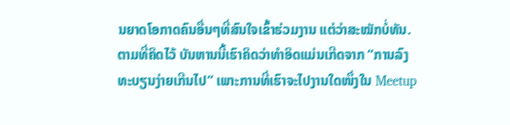ນຍາດໂອກາດຄົນອື່ນໆທີ່ສົນໃຈເຂົ້າຮ່ວມງານ ແຕ່ວ່າສະໝັກບໍ່ທັນ.
ຕາມທີ່ຄິດໄວ້ ບັນຫານນີ້ເຮົາຄິດວ່າທຳອິດແມ່ນເກີດຈາກ “ການລົງທະບຽນງ່າຍເກີນໄປ” ເພາະການທີ່ເຮົາຈະໄປງານໃດໜຶ່ງໃນ Meetup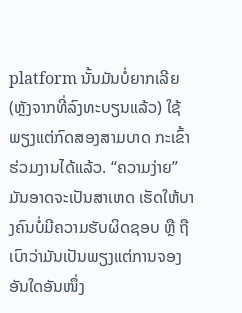platform ນັ້ນມັນບໍ່ຍາກເລີຍ (ຫຼັງຈາກທີ່ລົງທະບຽນແລ້ວ) ໃຊ້ພຽງແຕ່ກົດສອງສາມບາດ ກະເຂົ້າຮ່ວມງານໄດ້ແລ້ວ. “ຄວາມງ່າຍ” ມັນອາດຈະເປັນສາເຫດ ເຮັດໃຫ້ບາງຄົນບໍ່ມີຄວາມຮັບຜິດຊອບ ຫຼື ຖືເບົາວ່າມັນເປັນພຽງແຕ່ການຈອງອັນໃດອັນໜຶ່ງ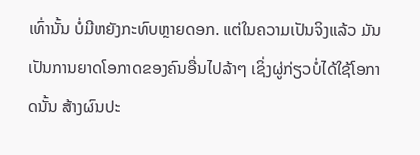ເທົ່ານັ້ນ ບໍ່ມີຫຍັງກະທົບຫຼາຍດອກ. ແຕ່ໃນຄວາມເປັນຈິງແລ້ວ ມັນເປັນການຍາດໂອກາດຂອງຄົນອື່ນໄປລ້າໆ ເຊິ່ງຜູ່ກ່ຽວບໍ່ໄດ້ໃຊ້ໂອກາດນັ້ນ ສ້າງຜົນປະ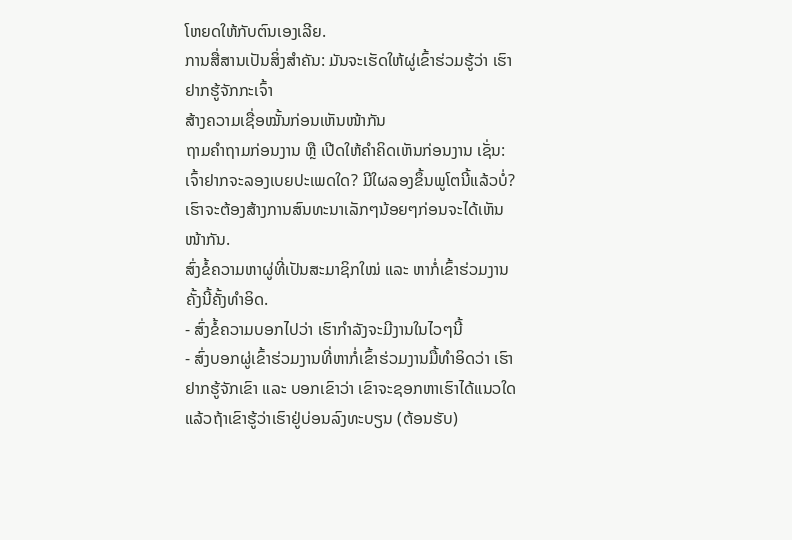ໂຫຍດໃຫ້ກັບຕົນເອງເລີຍ.
ການສື່ສານເປັນສິ່ງສຳຄັນ: ມັນຈະເຮັດໃຫ້ຜູ່ເຂົ້າຮ່ວມຮູ້ວ່າ ເຮົາຢາກຮູ້ຈັກກະເຈົ້າ
ສ້າງຄວາມເຊື່ອໝັ້ນກ່ອນເຫັນໜ້າກັນ
ຖາມຄຳຖາມກ່ອນງານ ຫຼື ເປີດໃຫ້ຄຳຄິດເຫັນກ່ອນງານ ເຊັ່ນ: ເຈົ້າຢາກຈະລອງເບຍປະເພດໃດ? ມີໃຜລອງຂຶ້ນພູໂຕນີ້ແລ້ວບໍ່? ເຮົາຈະຕ້ອງສ້າງການສົນທະນາເລັກໆນ້ອຍໆກ່ອນຈະໄດ້ເຫັນໜ້າກັນ.
ສົ່ງຂໍ້ຄວາມຫາຜູ່ທີ່ເປັນສະມາຊິກໃໝ່ ແລະ ຫາກໍ່ເຂົ້າຮ່ວມງານຄັ້ງນີ້ຄັ້ງທຳອິດ.
- ສົ່ງຂໍ້ຄວາມບອກໄປວ່າ ເຮົາກຳລັງຈະມີງານໃນໄວໆນີ້
- ສົ່ງບອກຜູ່ເຂົ້າຮ່ວມງານທີ່ຫາກໍ່ເຂົ້າຮ່ວມງານມື້ທຳອິດວ່າ ເຮົາຢາກຮູ້ຈັກເຂົາ ແລະ ບອກເຂົາວ່າ ເຂົາຈະຊອກຫາເຮົາໄດ້ແນວໃດ ແລ້ວຖ້າເຂົາຮູ້ວ່າເຮົາຢູ່ບ່ອນລົງທະບຽນ (ຕ້ອນຮັບ)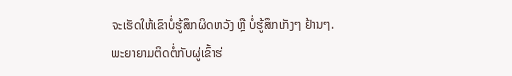ຈະເຮັດໃຫ້ເຂົາບໍ່ຮູ້ສຶກຜິດຫວັງ ຫຼື ບໍ່ຮູ້ສຶກເກັງໆ ຢ້ານໆ.
ພະຍາຍາມຕິດຕໍ່ກັບຜູ່ເຂົ້າຮ່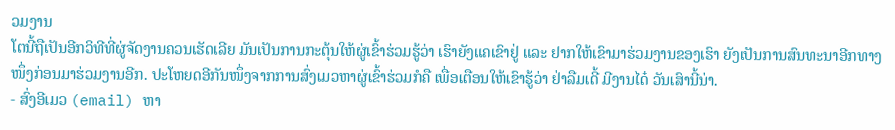ວມງານ
ໂຕນີ້ຖືເປັນອີກວິທີທີ່ຜູ່ຈັດງານຄວນເຮັດເລີຍ ມັນເປັນການກະຕຸ້ນໃຫ້ຜູ່ເຂົ້າຮ່ວມຮູ້ວ່າ ເຮົາຍັງແຄເຂົາຢູ່ ແລະ ຢາກໃຫ້ເຂົາມາຮ່ວມງານຂອງເຮົາ ຍັງເປັນການສົນທະນາອີກທາງໜຶ່ງກ່ອນມາຮ່ວມງານອີກ. ປະໂຫຍດອີກັນໜຶ່ງຈາກການສົ່ງເມວຫາຜູ່ເຂົ້າຮ່ວມກໍຄື ເພື່ອເຕືອນໃຫ້ເຂົາຮູ້ວ່າ ຢ່າລືມເດີ້ ມີງານໄດ໋ ວັນເສົານີ້ນ່າ.
- ສົ່ງອີເມວ (email) ຫາ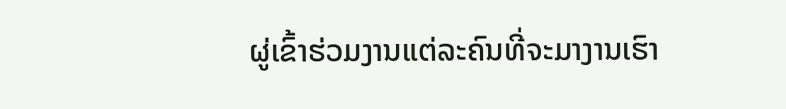ຜູ່ເຂົ້າຮ່ວມງານແຕ່ລະຄົນທີ່ຈະມາງານເຮົາ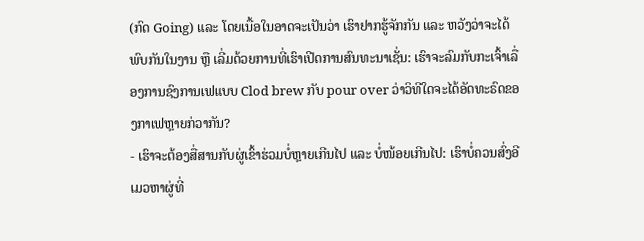(ກົດ Going) ແລະ ໂດຍເນື້ອໃນອາດຈະເປັນວ່າ ເຮົາຢາກຮູ້ຈັກກັນ ແລະ ຫວັງວ່າຈະໄດ້ພົບກັນໃນງານ ຫຼື ເລີ່ມດ້ວຍການທີ່ເຮົາເປີດການສົນທະນາເຊັ່ນ: ເຮົາຈະລົມກັບກະເຈົ້າເລື່ອງການຊົງການເຟແບບ Clod brew ກັບ pour over ວ່າວິທີໃດຈະໄດ້ອັດທະຣົດຂອງກາເຟຫຼາຍກ່ວາກັນ?
- ເຮົາຈະຕ້ອງສື່ສານກັບຜູ່ເຂົ້າຮ່ວມບໍ່ຫຼາຍເກີນໄປ ແລະ ບໍ່ໜ້ອຍເກີນໄປ: ເຮົາບໍ່ຄວນສົ່ງອີເມວຫາຜູ່ທີ່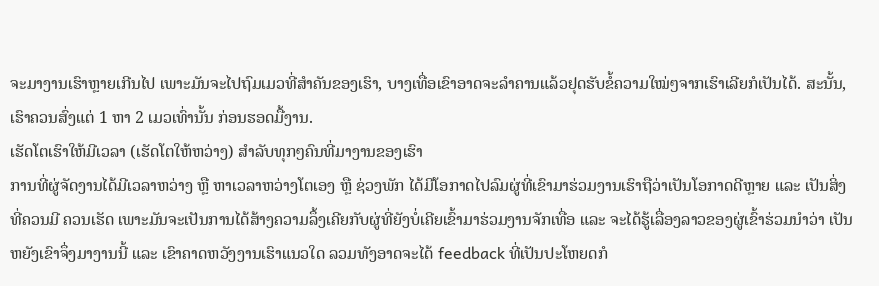ຈະມາງານເຮົາຫຼາຍເກີນໄປ ເພາະມັນຈະໄປຖົມເມວທີ່ສຳຄັນຂອງເຮົາ, ບາງເທື່ອເຂົາອາດຈະລຳຄານແລ້ວຢຸດຮັບຂໍ້ຄວາມໃໝ່ໆຈາກເຮົາເລີຍກໍເປັນໄດ້. ສະນັ້ນ, ເຮົາຄວນສົ່ງແຕ່ 1 ຫາ 2 ເມວເທົ່ານັ້ນ ກ່ອນຮອດມື້ງານ.
ເຮັດໂຕເຮົາໃຫ້ມີເວລາ (ເຮັດໂຕໃຫ້ຫວ່າງ) ສຳລັບທຸກໆຄົນທີ່ມາງານຂອງເຮົາ
ການທີ່ຜູ່ຈັດງານໄດ້ມີເວລາຫວ່າງ ຫຼື ຫາເວລາຫວ່າງໂຕເອງ ຫຼື ຊ່ວງພັກ ໄດ້ມີໂອກາດໄປລົມຜູ່ທີ່ເຂົາມາຮ່ວມງານເຮົາຖືວ່າເປັນໂອກາດດີຫຼາຍ ແລະ ເປັນສິ່ງທີ່ຄວນມີ ຄວນເຮັດ ເພາະມັນຈະເປັນການໄດ້ສ້າງຄວາມລຶ້ງເຄີຍກັບຜູ່ທີ່ຍັງບໍ່ເຄີຍເຂົ້າມາຮ່ວມງານຈັກເທື່ອ ແລະ ຈະໄດ້ຮູ້ເລື່ອງລາວຂອງຜູ່ເຂົ້າຮ່ວມນຳວ່າ ເປັນຫຍັງເຂົາຈຶ່ງມາງານນີ້ ແລະ ເຂົາຄາດຫວັງງານເຮົາແນວໃດ ລວມທັງອາດຈະໄດ້ feedback ທີ່ເປັນປະໂຫຍດກໍ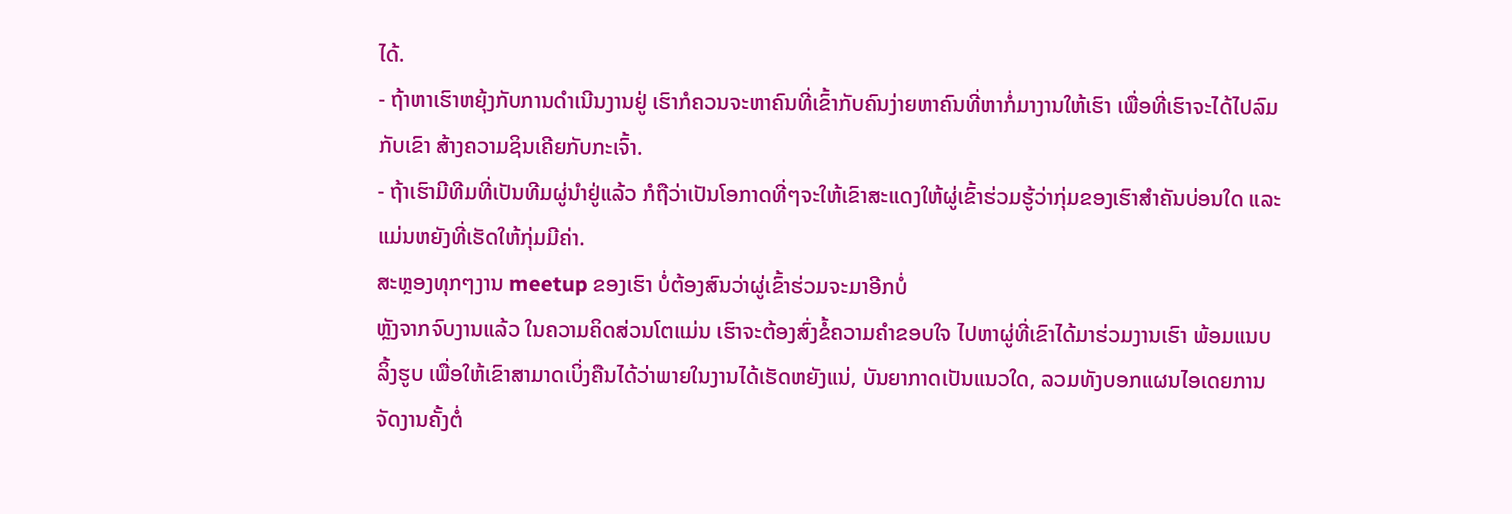ໄດ້.
- ຖ້າຫາເຮົາຫຍຸ້ງກັບການດຳເນີນງານຢູ່ ເຮົາກໍຄວນຈະຫາຄົນທີ່ເຂົ້າກັບຄົນງ່າຍຫາຄົນທີ່ຫາກໍ່ມາງານໃຫ້ເຮົາ ເພື່ອທີ່ເຮົາຈະໄດ້ໄປລົມກັບເຂົາ ສ້າງຄວາມຊິນເຄີຍກັບກະເຈົ້າ.
- ຖ້າເຮົາມີທີມທີ່ເປັນທີມຜູ່ນຳຢູ່ແລ້ວ ກໍຖືວ່າເປັນໂອກາດທີ່ໆຈະໃຫ້ເຂົາສະແດງໃຫ້ຜູ່ເຂົ້າຮ່ວມຮູ້ວ່າກຸ່ມຂອງເຮົາສຳຄັນບ່ອນໃດ ແລະ ແມ່ນຫຍັງທີ່ເຮັດໃຫ້ກຸ່ມມີຄ່າ.
ສະຫຼອງທຸກໆງານ meetup ຂອງເຮົາ ບໍ່ຕ້ອງສົນວ່າຜູ່ເຂົ້າຮ່ວມຈະມາອີກບໍ່
ຫຼັງຈາກຈົບງານແລ້ວ ໃນຄວາມຄິດສ່ວນໂຕແມ່ນ ເຮົາຈະຕ້ອງສົ່ງຂໍ້ຄວາມຄຳຂອບໃຈ ໄປຫາຜູ່ທີ່ເຂົາໄດ້ມາຮ່ວມງານເຮົາ ພ້ອມແນບລິ້ງຮູບ ເພື່ອໃຫ້ເຂົາສາມາດເບິ່ງຄືນໄດ້ວ່າພາຍໃນງານໄດ້ເຮັດຫຍັງແນ່, ບັນຍາກາດເປັນແນວໃດ, ລວມທັງບອກແຜນໄອເດຍການຈັດງານຄັ້ງຕໍ່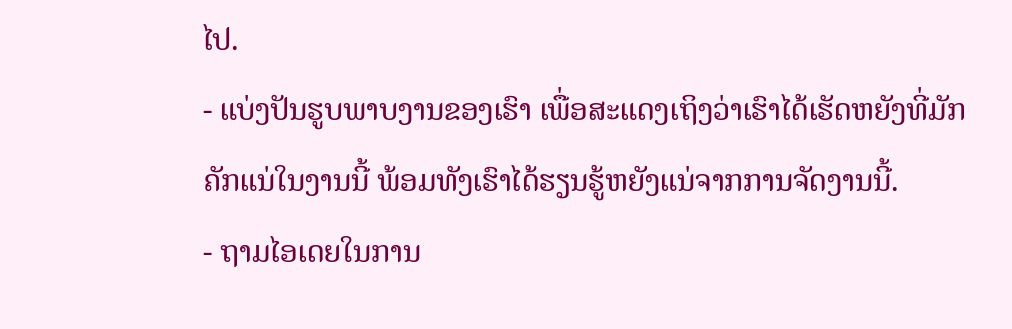ໄປ.
- ແບ່ງປັນຮູບພາບງານຂອງເຮົາ ເພື່ອສະແດງເຖິງວ່າເຮົາໄດ້ເຮັດຫຍັງທີ່ມັກຄັກແນ່ໃນງານນີ້ ພ້ອມທັງເຮົາໄດ້ຮຽນຮູ້ຫຍັງແນ່ຈາກການຈັດງານນີ້.
- ຖາມໄອເດຍໃນການ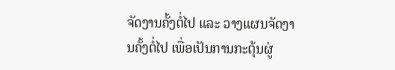ຈັດງານຄັ້ງຕໍ່ໄປ ແລະ ວາງແຜນຈັດງານຄັ້ງຕໍ່ໄປ ເພື່ອເປັນການກະຕຸ້ນຜູ່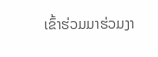ເຂົ້າຮ່ວມມາຮ່ວມງາ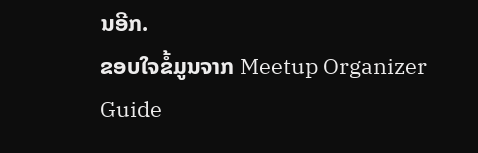ນອີກ.
ຂອບໃຈຂໍ້ມູນຈາກ Meetup Organizer Guide